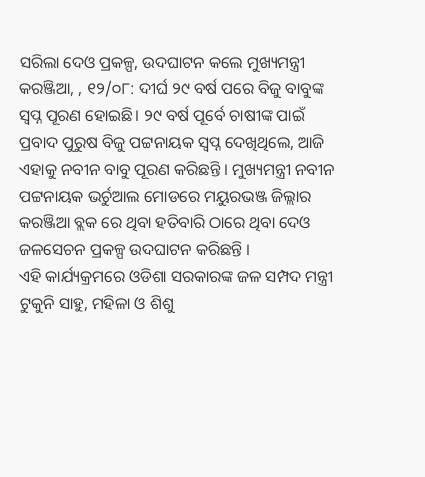ସରିଲା ଦେଓ ପ୍ରକଳ୍ପ, ଉଦଘାଟନ କଲେ ମୁଖ୍ୟମନ୍ତ୍ରୀ
କରଞ୍ଜିଆ, , ୧୨/୦୮: ଦୀର୍ଘ ୨୯ ବର୍ଷ ପରେ ବିଜୁ ବାବୁଙ୍କ ସ୍ୱପ୍ନ ପୂରଣ ହୋଇଛି। ୨୯ ବର୍ଷ ପୂର୍ବେ ଚାଷୀଙ୍କ ପାଇଁ ପ୍ରବାଦ ପୁରୁଷ ବିଜୁ ପଟ୍ଟନାୟକ ସ୍ବପ୍ନ ଦେଖିଥିଲେ, ଆଜି ଏହାକୁ ନବୀନ ବାବୁ ପୂରଣ କରିଛନ୍ତି । ମୁଖ୍ୟମନ୍ତ୍ରୀ ନବୀନ ପଟ୍ଟନାୟକ ଭର୍ଚୁଆଲ ମୋଡରେ ମୟୁରଭଞ୍ଜ ଜିଲ୍ଲାର କରଞ୍ଜିଆ ବ୍ଲକ ରେ ଥିବା ହତିବାରି ଠାରେ ଥିବା ଦେଓ ଜଳସେଚନ ପ୍ରକଳ୍ପ ଉଦଘାଟନ କରିଛନ୍ତି ।
ଏହି କାର୍ଯ୍ୟକ୍ରମରେ ଓଡିଶା ସରକାରଙ୍କ ଜଳ ସମ୍ପଦ ମନ୍ତ୍ରୀ ଟୁକୁନି ସାହୁ, ମହିଳା ଓ ଶିଶୁ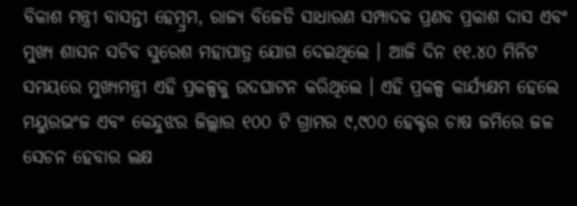ବିକାଶ ମନ୍ତ୍ରୀ ବାସନ୍ତୀ ହେମ୍ବ୍ରମ, ରାଜ୍ୟ ବିଜେଡି ସାଧାରଣ ସମ୍ପାଦକ ପ୍ରଣବ ପ୍ରକାଶ ଦାସ ଏବଂ ମୁଖ୍ୟ ଶାସନ ସଚିବ ସୁରେଶ ମହାପାତ୍ର ଯୋଗ ଦେଇଥିଲେ । ଆଜି ଦିନ ୧୧.୪୦ ମିନିଟ ସମୟରେ ମୁଖ୍ୟମନ୍ତ୍ରୀ ଏହି ପ୍ରକଳ୍ପକୁ ଉଦଘାଟନ କରିଥିଲେ । ଏହି ପ୍ରକଳ୍ପ କାର୍ଯ୍ୟକ୍ଷମ ହେଲେ ମୟୁରଭଂଜ ଏବଂ କେନ୍ଦୁଝର ଜିଲ୍ଲାର ୧୦୦ ଟି ଗ୍ରାମର ୯,୯୦୦ ହେକ୍ଟର ଚାଷ ଜମିରେ ଜଳ ସେଚନ ହେବାର ଲକ୍ଷ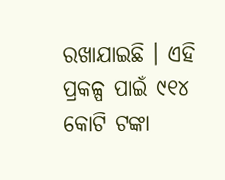ରଖାଯାଇଛି । ଏହି ପ୍ରକଳ୍ପ ପାଇଁ ୯୧୪ କୋଟି ଟଙ୍କା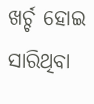ଖର୍ଚ୍ଚ ହୋଇ ସାରିଥିବା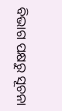ବିଭାଗ ପକ୍ଷରୁ ସୂଚନା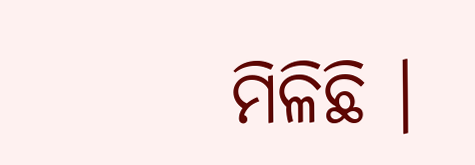ମିଳିଛି ।